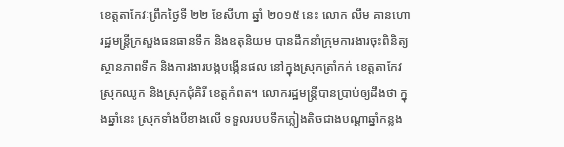ខេត្តតាកែវៈព្រឹកថ្ងៃទី ២២ ខែសីហា ឆ្នាំ ២០១៥ នេះ លោក លឹម គានហោ រដ្ឋមន្រ្តីក្រសួងធនធានទឹក និងឧតុនិយម បានដឹកនាំក្រុមការងារចុះពិនិត្យស្ថានភាពទឹក និងការងារបង្កបង្កើនផល នៅក្នុងស្រុកត្រាំកក់ ខេត្តតាកែវ ស្រុកឈូក និងស្រុកជុំគិរី ខេត្តកំពត។ លោករដ្ឋមន្ត្រីបានប្រាប់ឲ្យដឹងថា ក្នុងឆ្នាំនេះ ស្រុកទាំងបីខាងលើ ទទួលរបបទឹកភ្លៀងតិចជាងបណ្តាឆ្នាំកន្លង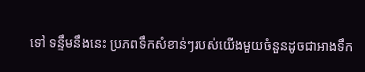ទៅ ទន្ទឹមនឹងនេះ ប្រភពទឹកសំខាន់ៗរបស់យើងមួយចំនួនដូចជាអាងទឹក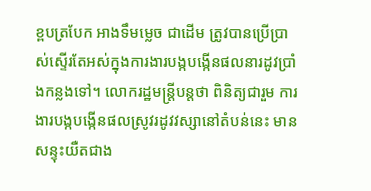ខ្ពបត្របែក អាងទឹមម្លេច ជាដើម ត្រូវបានប្រើប្រាស់ស្ទើរតែអស់ក្នុងការងារបង្កបង្កើនផលនារដូវប្រាំងកន្លងទៅ។ លោករដ្ឋមន្ត្រីបន្តថា ពិនិត្យជារួម ការងារបង្កបង្កើនផលស្រូវរដូវវស្សានៅតំបន់នេះ មានសន្ទុះយឺតជាង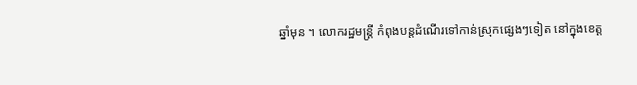ឆ្នាំមុន ។ លោករដ្ឋមន្ត្រី កំពុងបន្តដំណើរទៅកាន់ស្រុកផ្សេងៗទៀត នៅក្នុងខេត្ត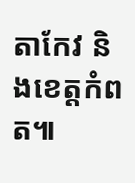តាកែវ និងខេត្តកំពត៕